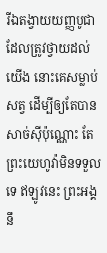រីឯតង្វាយយញ្ញបូជាដែលត្រូវថ្វាយដល់យើង នោះគេសម្លាប់សត្វ ដើម្បីឲ្យតែបានសាច់ស៊ីប៉ុណ្ណោះ តែព្រះយេហូវ៉ាមិនទទួលទេ ឥឡូវនេះ ព្រះអង្គនឹ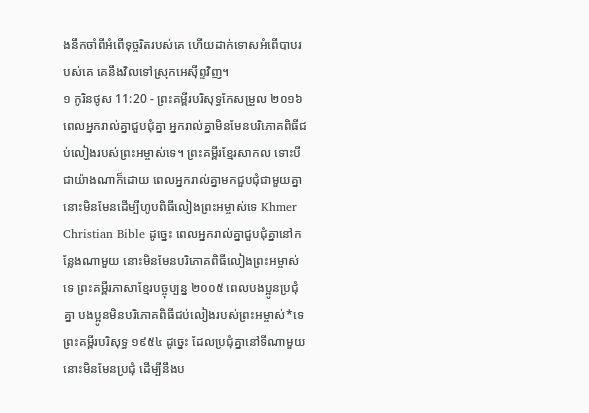ងនឹកចាំពីអំពើទុច្ចរិតរបស់គេ ហើយដាក់ទោសអំពើបាបរបស់គេ គេនឹងវិលទៅស្រុកអេស៊ីព្ទវិញ។
១ កូរិនថូស 11:20 - ព្រះគម្ពីរបរិសុទ្ធកែសម្រួល ២០១៦ ពេលអ្នករាល់គ្នាជួបជុំគ្នា អ្នករាល់គ្នាមិនមែនបរិភោគពិធីជប់លៀងរបស់ព្រះអម្ចាស់ទេ។ ព្រះគម្ពីរខ្មែរសាកល ទោះបីជាយ៉ាងណាក៏ដោយ ពេលអ្នករាល់គ្នាមកជួបជុំជាមួយគ្នា នោះមិនមែនដើម្បីហូបពិធីលៀងព្រះអម្ចាស់ទេ Khmer Christian Bible ដូច្នេះ ពេលអ្នករាល់គ្នាជួបជុំគ្នានៅកន្លែងណាមួយ នោះមិនមែនបរិភោគពិធីលៀងព្រះអម្ចាស់ទេ ព្រះគម្ពីរភាសាខ្មែរបច្ចុប្បន្ន ២០០៥ ពេលបងប្អូនប្រជុំគ្នា បងប្អូនមិនបរិភោគពិធីជប់លៀងរបស់ព្រះអម្ចាស់*ទេ ព្រះគម្ពីរបរិសុទ្ធ ១៩៥៤ ដូច្នេះ ដែលប្រជុំគ្នានៅទីណាមួយ នោះមិនមែនប្រជុំ ដើម្បីនឹងប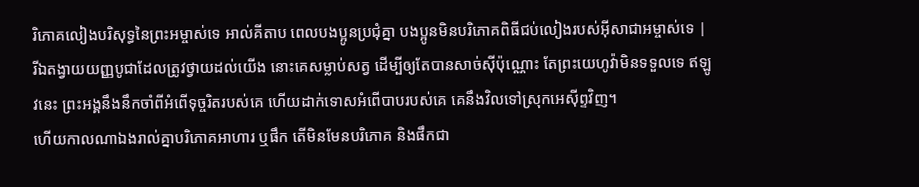រិភោគលៀងបរិសុទ្ធនៃព្រះអម្ចាស់ទេ អាល់គីតាប ពេលបងប្អូនប្រជុំគ្នា បងប្អូនមិនបរិភោគពិធីជប់លៀងរបស់អ៊ីសាជាអម្ចាស់ទេ |
រីឯតង្វាយយញ្ញបូជាដែលត្រូវថ្វាយដល់យើង នោះគេសម្លាប់សត្វ ដើម្បីឲ្យតែបានសាច់ស៊ីប៉ុណ្ណោះ តែព្រះយេហូវ៉ាមិនទទួលទេ ឥឡូវនេះ ព្រះអង្គនឹងនឹកចាំពីអំពើទុច្ចរិតរបស់គេ ហើយដាក់ទោសអំពើបាបរបស់គេ គេនឹងវិលទៅស្រុកអេស៊ីព្ទវិញ។
ហើយកាលណាឯងរាល់គ្នាបរិភោគអាហារ ឬផឹក តើមិនមែនបរិភោគ និងផឹកជា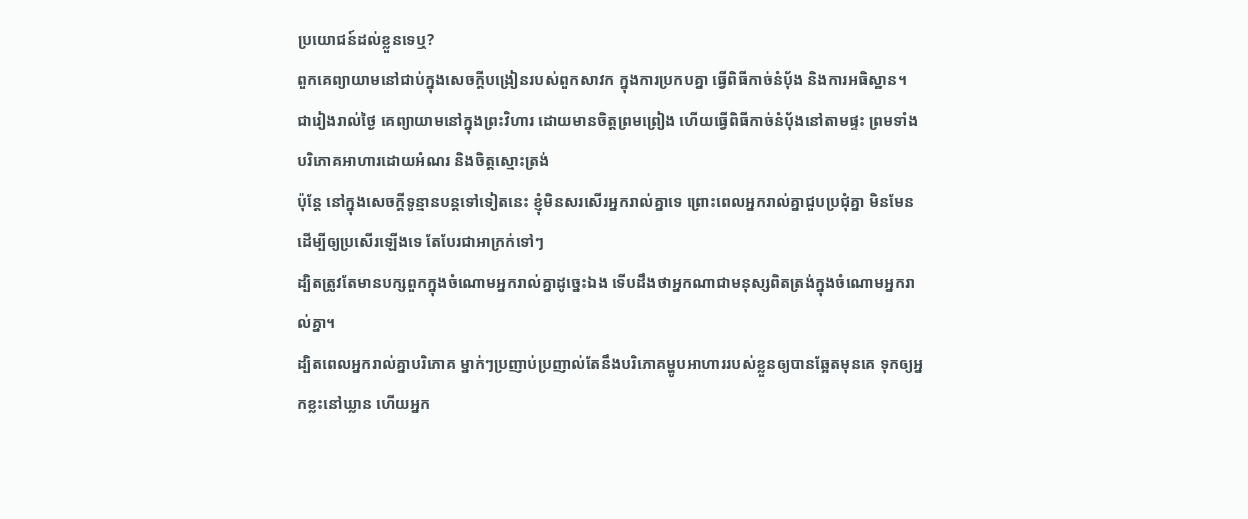ប្រយោជន៍ដល់ខ្លួនទេឬ?
ពួកគេព្យាយាមនៅជាប់ក្នុងសេចក្តីបង្រៀនរបស់ពួកសាវក ក្នុងការប្រកបគ្នា ធ្វើពិធីកាច់នំបុ័ង និងការអធិស្ឋាន។
ជារៀងរាល់ថ្ងៃ គេព្យាយាមនៅក្នុងព្រះវិហារ ដោយមានចិត្តព្រមព្រៀង ហើយធ្វើពិធីកាច់នំបុ័ងនៅតាមផ្ទះ ព្រមទាំងបរិភោគអាហារដោយអំណរ និងចិត្តស្មោះត្រង់
ប៉ុន្ដែ នៅក្នុងសេចក្តីទូន្មានបន្តទៅទៀតនេះ ខ្ញុំមិនសរសើរអ្នករាល់គ្នាទេ ព្រោះពេលអ្នករាល់គ្នាជួបប្រជុំគ្នា មិនមែនដើម្បីឲ្យប្រសើរឡើងទេ តែបែរជាអាក្រក់ទៅៗ
ដ្បិតត្រូវតែមានបក្សពួកក្នុងចំណោមអ្នករាល់គ្នាដូច្នេះឯង ទើបដឹងថាអ្នកណាជាមនុស្សពិតត្រង់ក្នុងចំណោមអ្នករាល់គ្នា។
ដ្បិតពេលអ្នករាល់គ្នាបរិភោគ ម្នាក់ៗប្រញាប់ប្រញាល់តែនឹងបរិភោគម្ហូបអាហាររបស់ខ្លួនឲ្យបានឆ្អែតមុនគេ ទុកឲ្យអ្នកខ្លះនៅឃ្លាន ហើយអ្នក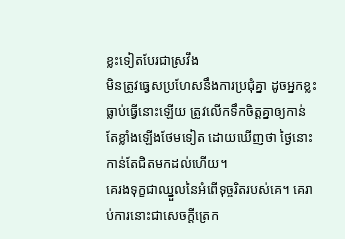ខ្លះទៀតបែរជាស្រវឹង
មិនត្រូវធ្វេសប្រហែសនឹងការប្រជុំគ្នា ដូចអ្នកខ្លះធ្លាប់ធ្វើនោះឡើយ ត្រូវលើកទឹកចិត្តគ្នាឲ្យកាន់តែខ្លាំងឡើងថែមទៀត ដោយឃើញថា ថ្ងៃនោះកាន់តែជិតមកដល់ហើយ។
គេរងទុក្ខជាឈ្នួលនៃអំពើទុច្ចរិតរបស់គេ។ គេរាប់ការនោះជាសេចក្ដីត្រេក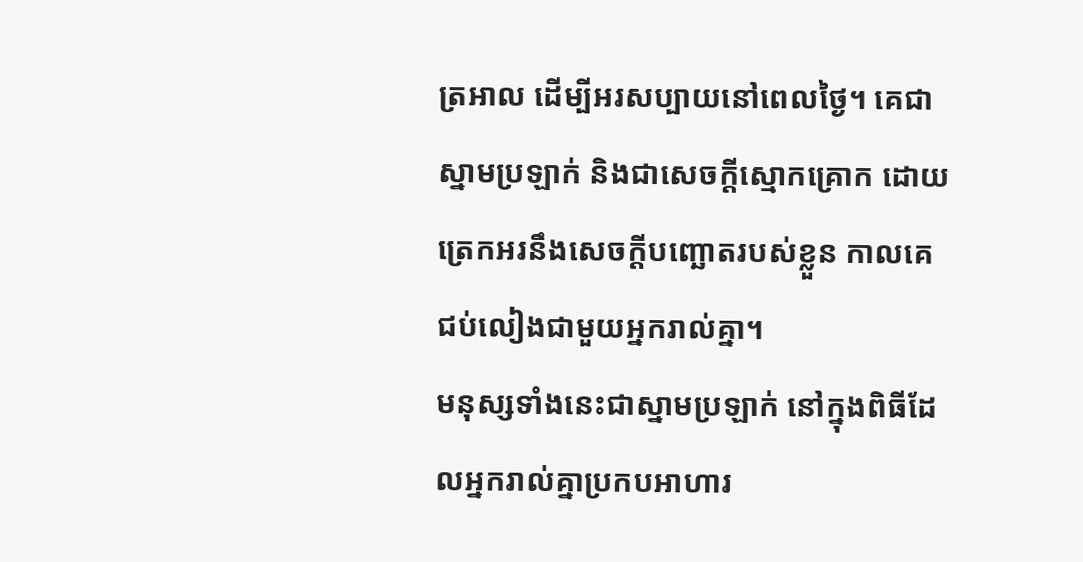ត្រអាល ដើម្បីអរសប្បាយនៅពេលថ្ងៃ។ គេជាស្នាមប្រឡាក់ និងជាសេចក្ដីស្មោកគ្រោក ដោយត្រេកអរនឹងសេចក្ដីបញ្ឆោតរបស់ខ្លួន កាលគេជប់លៀងជាមួយអ្នករាល់គ្នា។
មនុស្សទាំងនេះជាស្នាមប្រឡាក់ នៅក្នុងពិធីដែលអ្នករាល់គ្នាប្រកបអាហារ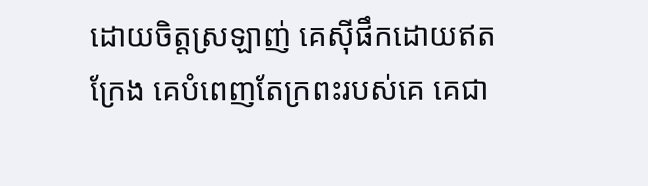ដោយចិត្តស្រឡាញ់ គេស៊ីផឹកដោយឥតក្រែង គេបំពេញតែក្រពះរបស់គេ គេជា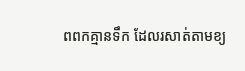ពពកគ្មានទឹក ដែលរសាត់តាមខ្យ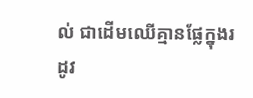ល់ ជាដើមឈើគ្មានផ្លែក្នុងរដូវ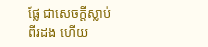ផ្លែ ជាសេចក្ដីស្លាប់ពីរដង ហើយ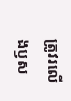ត្រូវរលើងឫស